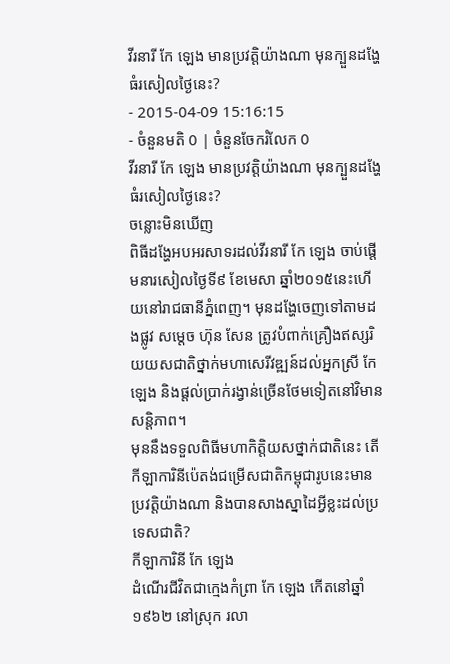វីរនារី កែ ឡេង មានប្រវត្តិយ៉ាងណា មុនក្បួនដង្ហែធំរសៀលថ្ងៃនេះ?
- 2015-04-09 15:16:15
- ចំនួនមតិ 0 | ចំនួនចែករំលែក 0
វីរនារី កែ ឡេង មានប្រវត្តិយ៉ាងណា មុនក្បួនដង្ហែធំរសៀលថ្ងៃនេះ?
ចន្លោះមិនឃើញ
ពិធីដង្ហែអបអរសាទរដល់វីរនារី កែ ឡេង ចាប់ផ្តើមនារសៀលថ្ងៃទី៩ ខែមេសា ឆ្នាំ២០១៥នេះហើយនៅរាជធានីភ្នំពេញ។ មុនដង្ហែចេញទៅតាមដងផ្លូវ សម្តេច ហ៊ុន សែន ត្រូវបំពាក់គ្រឿងឥស្សរិយយសជាតិថ្នាក់មហាសេរីវឌ្ឍន៍ដល់អ្នកស្រី កែ ឡេង និងផ្តល់ប្រាក់រង្វាន់ច្រើនថែមទៀតនៅវិមានសន្តិភាព។
មុននឹងទទួលពិធីមហាកិត្តិយសថ្នាក់ជាតិនេះ តើកីឡាការិនីប៉េតង់ជម្រើសជាតិកម្ពុជារូបនេះមានប្រវត្តិយ៉ាងណា និងបានសាងស្នាដៃអ្វីខ្លះដល់ប្រទេសជាតិ?
កីឡាការិនី កែ ឡេង
ដំណើរជីវិតជាក្មេងកំព្រា កែ ឡេង កើតនៅឆ្នាំ ១៩៦២ នៅស្រុក រលា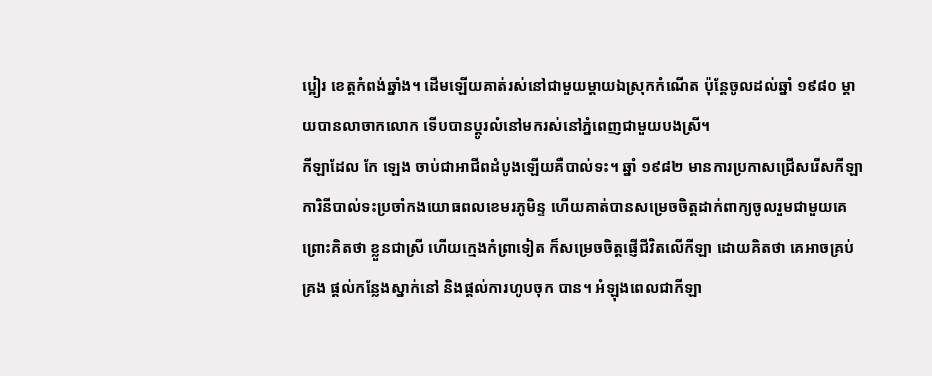ប្អៀរ ខេត្តកំពង់ឆ្នាំង។ ដើមឡើយគាត់រស់នៅជាមួយម្ដាយឯស្រុកកំណើត ប៉ុន្តែចូលដល់ឆ្នាំ ១៩៨០ ម្ដាយបានលាចាកលោក ទើបបានប្ដូរលំនៅមករស់នៅភ្នំពេញជាមួយបងស្រី។
កីឡាដែល កែ ឡេង ចាប់ជាអាជីពដំបូងឡើយគឺបាល់ទះ។ ឆ្នាំ ១៩៨២ មានការប្រកាសជ្រើសរើសកីឡាការិនីបាល់ទះប្រចាំកងយោធពលខេមរភូមិន្ទ ហើយគាត់បានសម្រេចចិត្តដាក់ពាក្យចូលរួមជាមួយគេ ព្រោះគិតថា ខ្លួនជាស្រី ហើយក្មេងកំព្រាទៀត ក៏សម្រេចចិត្តផ្ញើជីវិតលើកីឡា ដោយគិតថា គេអាចគ្រប់គ្រង ផ្ដល់កន្លែងស្នាក់នៅ និងផ្ដល់ការហូបចុក បាន។ អំឡុងពេលជាកីឡា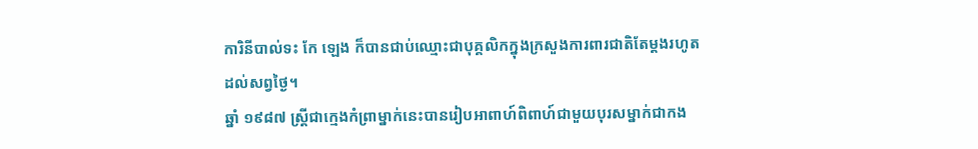ការិនីបាល់ទះ កែ ឡេង ក៏បានជាប់ឈ្មោះជាបុគ្គលិកក្នុងក្រសួងការពារជាតិតែម្ដងរហូតដល់សព្វថ្ងៃ។
ឆ្នាំ ១៩៨៧ ស្ត្រីជាក្មេងកំព្រាម្នាក់នេះបានរៀបអាពាហ៍ពិពាហ៍ជាមួយបុរសម្នាក់ជាកង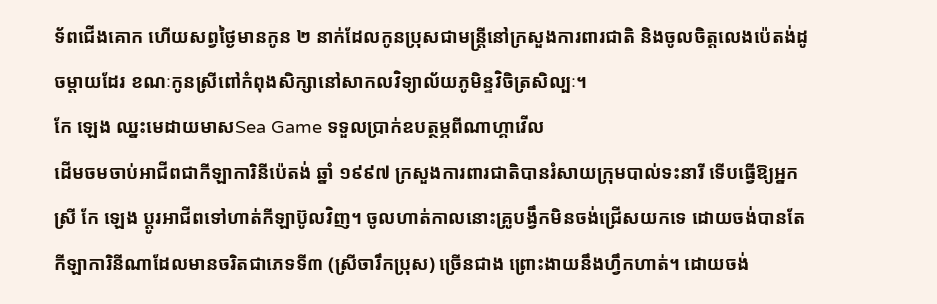ទ័ពជើងគោក ហើយសព្វថ្ងៃមានកូន ២ នាក់ដែលកូនប្រុសជាមន្រ្តីនៅក្រសួងការពារជាតិ និងចូលចិត្តលេងប៉េតង់ដូចម្ដាយដែរ ខណៈកូនស្រីពៅកំពុងសិក្សានៅសាកលវិទ្យាល័យភូមិន្ទវិចិត្រសិល្បៈ។
កែ ឡេង ឈ្នះមេដាយមាសSea Game ទទួលប្រាក់ឧបត្ថម្ភពីណាហ្គាវើល
ដើមចមចាប់អាជីពជាកីឡាការិនីប៉េតង់ ឆ្នាំ ១៩៩៧ ក្រសួងការពារជាតិបានរំសាយក្រុមបាល់ទះនារី ទើបធ្វើឱ្យអ្នកស្រី កែ ឡេង ប្ដូរអាជីពទៅហាត់កីឡាប៊ូលវិញ។ ចូលហាត់កាលនោះគ្រូបង្វឹកមិនចង់ជ្រើសយកទេ ដោយចង់បានតែកីឡាការិនីណាដែលមានចរិតជាភេទទី៣ (ស្រីចារឹកប្រុស) ច្រើនជាង ព្រោះងាយនឹងហ្វឹកហាត់។ ដោយចង់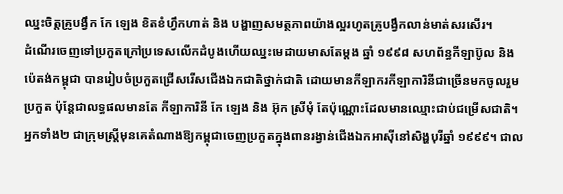ឈ្នះចិត្តគ្រូបង្វឹក កែ ឡេង ខិតខំហ្វឹកហាត់ និង បង្ហាញសមត្ថភាពយ៉ាងល្អរហូតគ្រូបង្វឹកលាន់មាត់សរសើរ។
ដំណើរចេញទៅប្រកួតក្រៅប្រទេសលើកដំបូងហើយឈ្នះមេដាយមាសតែម្ដង ឆ្នាំ ១៩៩៨ សហព័ន្ធកីឡាប៊ូល និង ប៉េតង់កម្ពុជា បានរៀបចំប្រកួតជ្រើសរើសជើងឯកជាតិថ្នាក់ជាតិ ដោយមានកីឡាករកីឡាការិនីជាច្រើនមកចូលរួមប្រកួត ប៉ុន្ដែជាលទ្ធផលមានតែ កីឡាការិនី កែ ឡេង និង អ៊ុក ស្រីមុំ តែប៉ុណ្ណោះដែលមានឈ្មោះជាប់ជម្រើសជាតិ។ អ្នកទាំង២ ជាក្រុមស្រ្តីមុនគេតំណាងឱ្យកម្ពុជាចេញប្រកួតក្នុងពានរង្វាន់ជើងឯកអាស៊ីនៅសិង្ហបុរីឆ្នាំ ១៩៩៩។ ជាល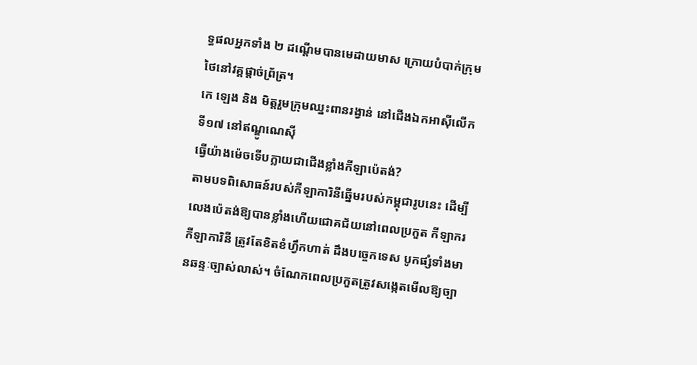ទ្ធផលអ្នកទាំង ២ ដណ្ដើមបានមេដាយមាស ក្រោយបំបាក់ក្រុមថៃនៅវគ្គផ្ដាច់ព្រ័ត្រ។
កេ ឡេង និង មិត្តរួមក្រុមឈ្នះពានរង្វាន់ នៅជើងឯកអាស៊ីលើកទី១៧ នៅឥណ្ឌូណេស៊ី
ធ្វើយ៉ាងម៉េចទើបក្លាយជាជើងខ្លាំងកីឡាប៉េតង់?
តាមបទពិសោធន៍របស់កីឡាការិនីឆ្នើមរបស់កម្ពុជារូបនេះ ដើម្បីលេងប៉េតង់ឱ្យបានខ្លាំងហើយជោគជ័យនៅពេលប្រកួត កីឡាករ កីឡាការិនី ត្រូវតែខិតខំហ្វឹកហាត់ ដឹងបច្ចេកទេស បូកផ្សំទាំងមានឆន្ទៈច្បាស់លាស់។ ចំណែកពេលប្រកួតត្រូវសង្កេតមើលឱ្យច្បា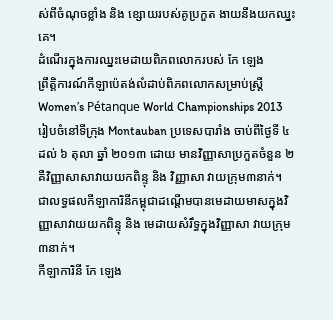ស់ពីចំណុចខ្លាំង និង ខ្សោយរបស់គូប្រកួត ងាយនឹងយកឈ្នះគេ។
ដំណើរក្នុងការឈ្នះមេដាយពិភពលោករបស់ កែ ឡេង
ព្រឹត្តិការណ៍កីឡាប៉េតង់លំដាប់ពិភពលោកសម្រាប់ស្រ្ដី Women’s Pétanque World Championships 2013 រៀបចំនៅទីក្រុង Montauban ប្រទេសបារាំង ចាប់ពីថ្ងៃទី ៤ ដល់ ៦ តុលា ឆ្នាំ ២០១៣ ដោយ មានវិញ្ញាសាប្រកួតចំនួន ២ គឺវិញ្ញាសាសាវាយយកពិន្ទុ និង វិញ្ញាសា វាយក្រុម៣នាក់។
ជាលទ្ធផលកីឡាការិនីកម្ពុជាដណ្ដើមបានមេដាយមាសក្នុងវិញ្ញាសាវាយយកពិន្ទុ និង មេដាយសំរឹទ្ធក្នុងវិញ្ញាសា វាយក្រុម៣នាក់។
កីឡាការិនី កែ ឡេង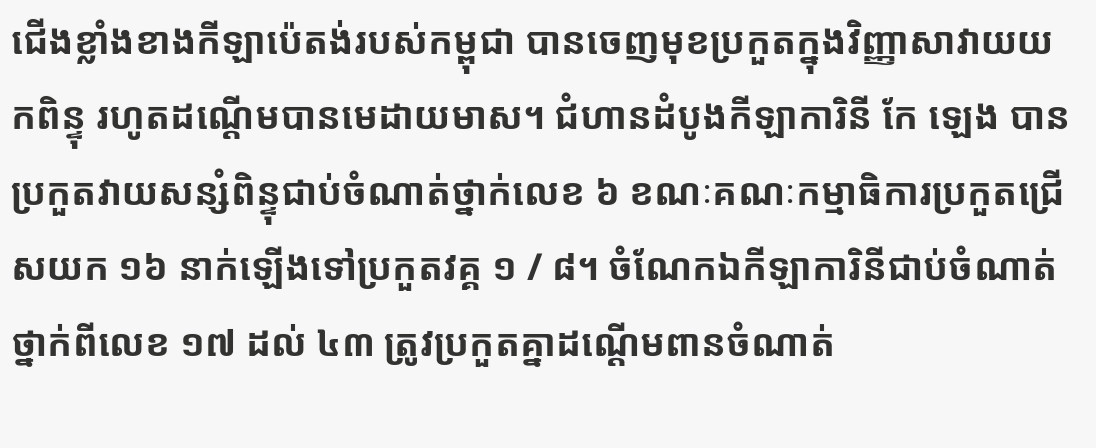ជើងខ្លាំងខាងកីឡាប៉េតង់របស់កម្ពុជា បានចេញមុខប្រកួតក្នុងវិញ្ញាសាវាយយកពិន្ទុ រហូតដណ្ដើមបានមេដាយមាស។ ជំហានដំបូងកីឡាការិនី កែ ឡេង បានប្រកួតវាយសន្សំពិន្ទុជាប់ចំណាត់ថ្នាក់លេខ ៦ ខណៈគណៈកម្មាធិការប្រកួតជ្រើសយក ១៦ នាក់ឡើងទៅប្រកួតវគ្គ ១ / ៨។ ចំណែកឯកីឡាការិនីជាប់ចំណាត់ថ្នាក់ពីលេខ ១៧ ដល់ ៤៣ ត្រូវប្រកួតគ្នាដណ្ដើមពានចំណាត់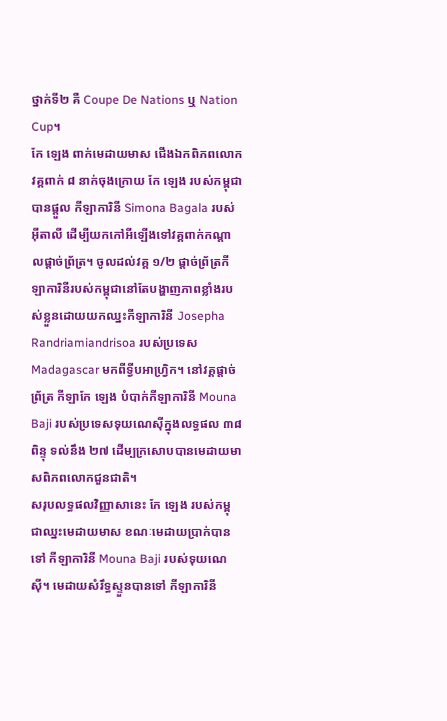ថ្នាក់ទី២ គឺ Coupe De Nations ឬ Nation Cup។
កែ ឡេង ពាក់មេដាយមាស ជើងឯកពិភពលោក
វគ្គពាក់ ៨ នាក់ចុងក្រោយ កែ ឡេង របស់កម្ពុជាបានផ្ដួល កីឡាការិនី Simona Bagala របស់អ៊ីតាលី ដើម្បីយកកៅអីឡើងទៅវគ្គពាក់កណ្ដាលផ្ដាច់ព្រ័ត្រ។ ចូលដល់វគ្គ ១/២ ផ្ដាច់ព្រ័ត្រកីឡាការិនីរបស់កម្ពុជានៅតែបង្ហាញភាពខ្លាំងរបស់ខ្លួនដោយយកឈ្នះកីឡាការិនី Josepha Randriamiandrisoa របស់ប្រទេស Madagascar មកពីទ្វីបអាហ្វ្រិក។ នៅវគ្គផ្តាច់ព្រ័ត្រ កីឡាកែ ឡេង បំបាក់កីឡាការិនី Mouna Baji របស់ប្រទេសទុយណេស៊ីក្នុងលទ្ធផល ៣៨ ពិន្ទុ ទល់នឹង ២៧ ដើម្បក្រសោបបានមេដាយមាសពិភពលោកជួនជាតិ។
សរុបលទ្ធផលវិញ្ញាសានេះ កែ ឡេង របស់កម្ពុជាឈ្នះមេដាយមាស ខណៈមេដាយប្រាក់បានទៅ កីឡាការិនី Mouna Baji របស់ទុយណេស៊ី។ មេដាយសំរឹទ្ធស្ទួនបានទៅ កីឡាការិនី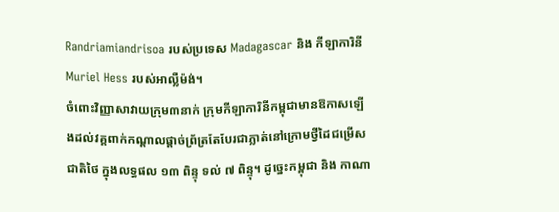Randriamiandrisoa របស់ប្រទេស Madagascar និង កីឡាការិនី Muriel Hess របស់អាល្លឺម៉ង់។
ចំពោះវិញ្ញាសាវាយក្រុម៣នាក់ ក្រុមកីឡាការិនីកម្ពុជាមានឱកាសឡើងដល់វគ្គពាក់កណ្ដាលផ្ដាច់ព្រ័ត្រតែបែរជាភ្លាត់នៅក្រោមថ្វីដៃជម្រើសជាតិថៃ ក្នុងលទ្ធផល ១៣ ពិន្ទុ ទល់ ៧ ពិន្ទុ។ ដូច្នេះកម្ពុជា និង កាណា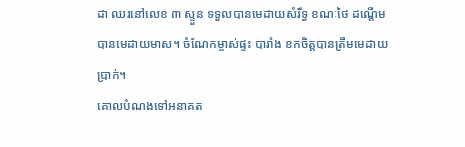ដា ឈរនៅលេខ ៣ ស្ទួន ទទួលបានមេដាយសំរឹទ្ធ ខណៈថៃ ដណ្ដើមបានមេដាយមាស។ ចំណែកម្ចាស់ផ្ទះ បារាំង ខកចិត្តបានត្រឹមមេដាយប្រាក់។
គោលបំណងទៅអនាគត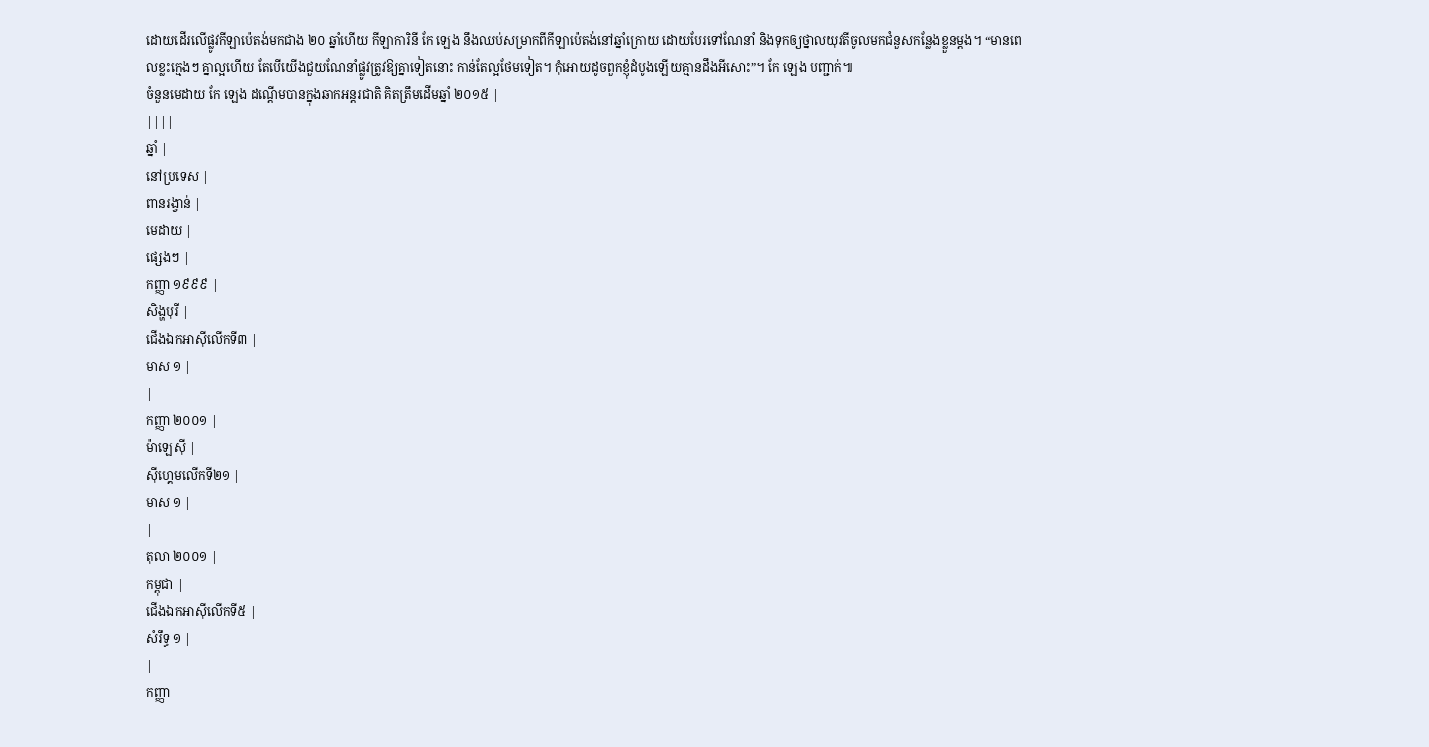ដោយដើរលើផ្លូវកីឡាប៉េតង់មកជាង ២០ ឆ្នាំហើយ កីឡាការិនី កែ ឡេង នឹងឈប់សម្រាកពីកីឡាប៉េតង់នៅឆ្នាំក្រោយ ដោយបែរទៅណែនាំ និងទុកឲ្យថ្នាលយុវតីចូលមកជំនួសកន្លែងខ្លួនម្ដង។ “មានពេលខ្លះក្មេងៗ គ្នាល្អហើយ តែបើយើងជួយណែនាំផ្លូវត្រូវឱ្យគ្នាទៀតនោះ កាន់តែល្អថែមទៀត។ កុំអោយដូចពួកខ្ញុំដំបូងឡើយគ្មានដឹងអីសោះ”។ កែ ឡេង បញ្ជាក់៕
ចំនួនមេដាយ កែ ឡេង ដណ្ដើមបានក្នុងឆាកអន្តរជាតិ គិតតឹ្រមដើមឆ្នាំ ២០១៥ |
||||
ឆ្នាំ |
នៅប្រទេស |
ពានរង្វាន់ |
មេដាយ |
ផ្សេងៗ |
កញ្ញា ១៩៩៩ |
សិង្ហបុរី |
ជើងឯកអាស៊ីលើកទី៣ |
មាស ១ |
|
កញ្ញា ២០០១ |
ម៉ាឡេស៊ី |
ស៊ីហ្គេមលើកទី២១ |
មាស ១ |
|
តុលា ២០០១ |
កម្ពុជា |
ជើងឯកអាស៊ីលើកទី៥ |
សំរឹទ្ធ ១ |
|
កញ្ញា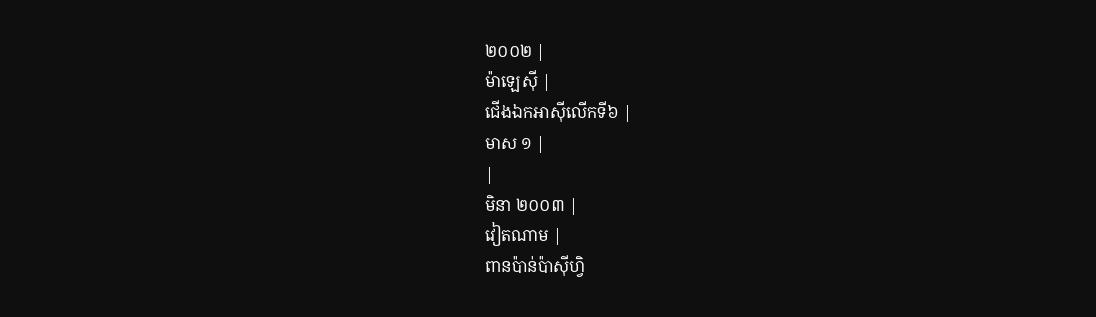២០០២ |
ម៉ាឡេស៊ី |
ជើងឯកអាស៊ីលើកទី៦ |
មាស ១ |
|
មិនា ២០០៣ |
វៀតណាម |
ពានប៉ាន់ប៉ាស៊ីហ្វិ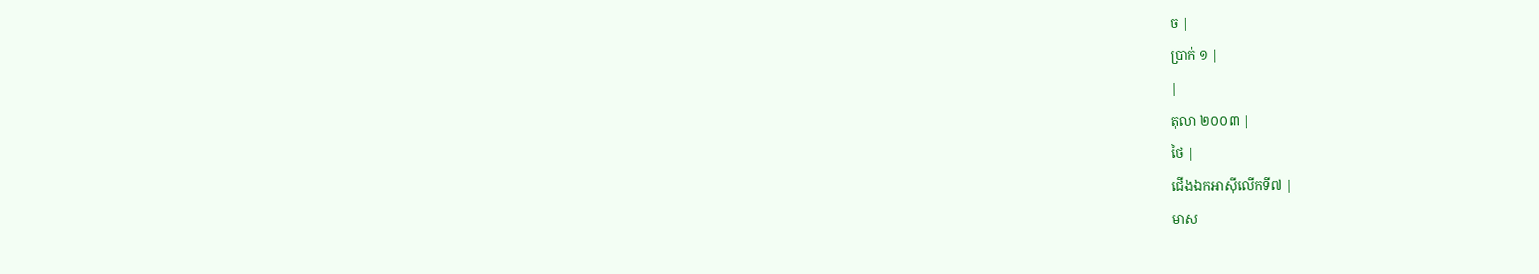ច |
ប្រាក់ ១ |
|
តុលា ២០០៣ |
ថៃ |
ជើងឯកអាស៊ីលើកទី៧ |
មាស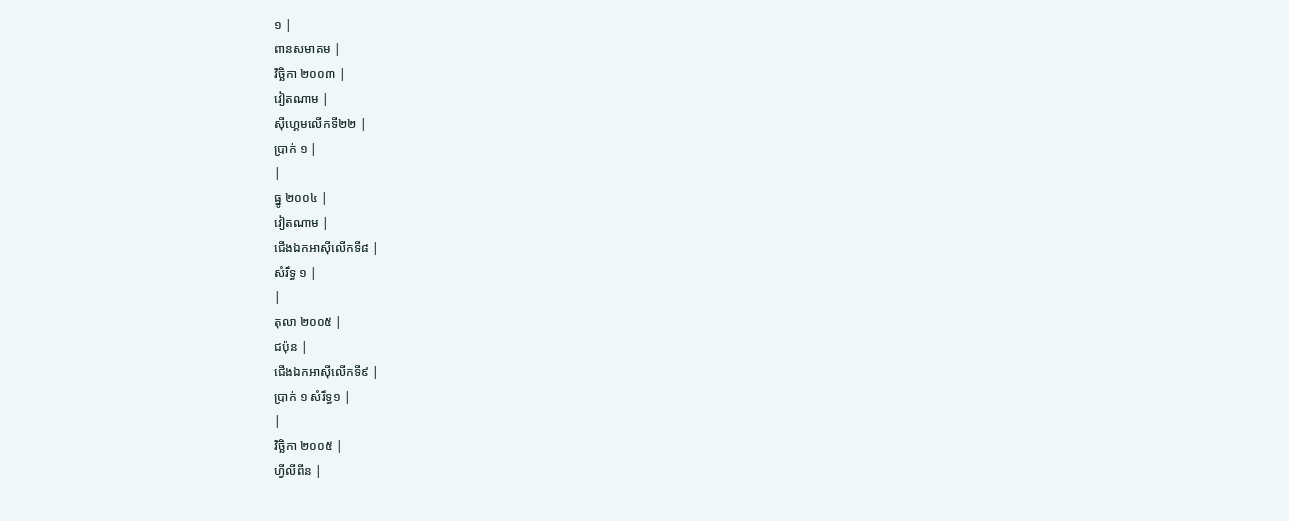១ |
ពានសមាគម |
វិច្ឆិកា ២០០៣ |
វៀតណាម |
ស៊ីហ្គេមលើកទី២២ |
ប្រាក់ ១ |
|
ធ្នូ ២០០៤ |
វៀតណាម |
ជើងឯកអាស៊ីលើកទី៨ |
សំរឹទ្ធ ១ |
|
តុលា ២០០៥ |
ជប៉ុន |
ជើងឯកអាស៊ីលើកទី៩ |
ប្រាក់ ១ សំរឹទ្ធ១ |
|
វិច្ឆិកា ២០០៥ |
ហ្វីលីពីន |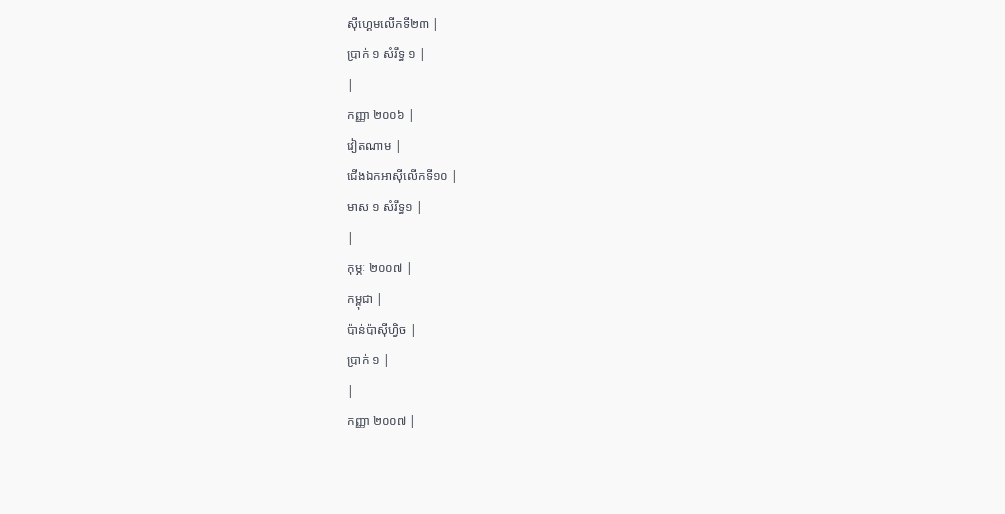ស៊ីហ្គេមលើកទី២៣ |
ប្រាក់ ១ សំរឹទ្ធ ១ |
|
កញ្ញា ២០០៦ |
វៀតណាម |
ជើងឯកអាស៊ីលើកទី១០ |
មាស ១ សំរឹទ្ធ១ |
|
កុម្ភៈ ២០០៧ |
កម្ពុជា |
ប៉ាន់ប៉ាស៊ីហ្វិច |
ប្រាក់ ១ |
|
កញ្ញា ២០០៧ |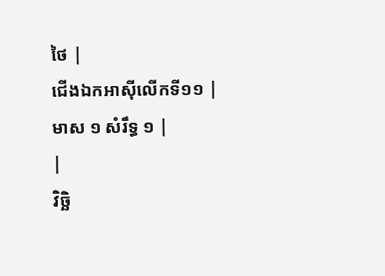ថៃ |
ជើងឯកអាស៊ីលើកទី១១ |
មាស ១ សំរឹទ្ធ ១ |
|
វិច្ឆិ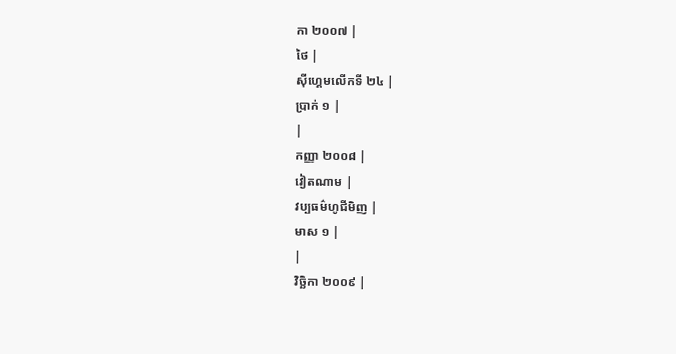កា ២០០៧ |
ថៃ |
ស៊ីហ្គេមលើកទី ២៤ |
ប្រាក់ ១ |
|
កញ្ញា ២០០៨ |
វៀតណាម |
វប្បធម៌ហូជីមិញ |
មាស ១ |
|
វិច្ឆិកា ២០០៩ |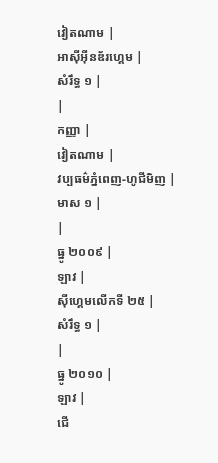វៀតណាម |
អាស៊ីអ៊ីនឌ័រហ្គេម |
សំរឹទ្ធ ១ |
|
កញ្ញា |
វៀតណាម |
វប្បធម៌ភ្នំពេញ-ហូជីមិញ |
មាស ១ |
|
ធ្នូ ២០០៩ |
ឡាវ |
ស៊ីហ្គេមលើកទី ២៥ |
សំរឹទ្ធ ១ |
|
ធ្នូ ២០១០ |
ឡាវ |
ជើ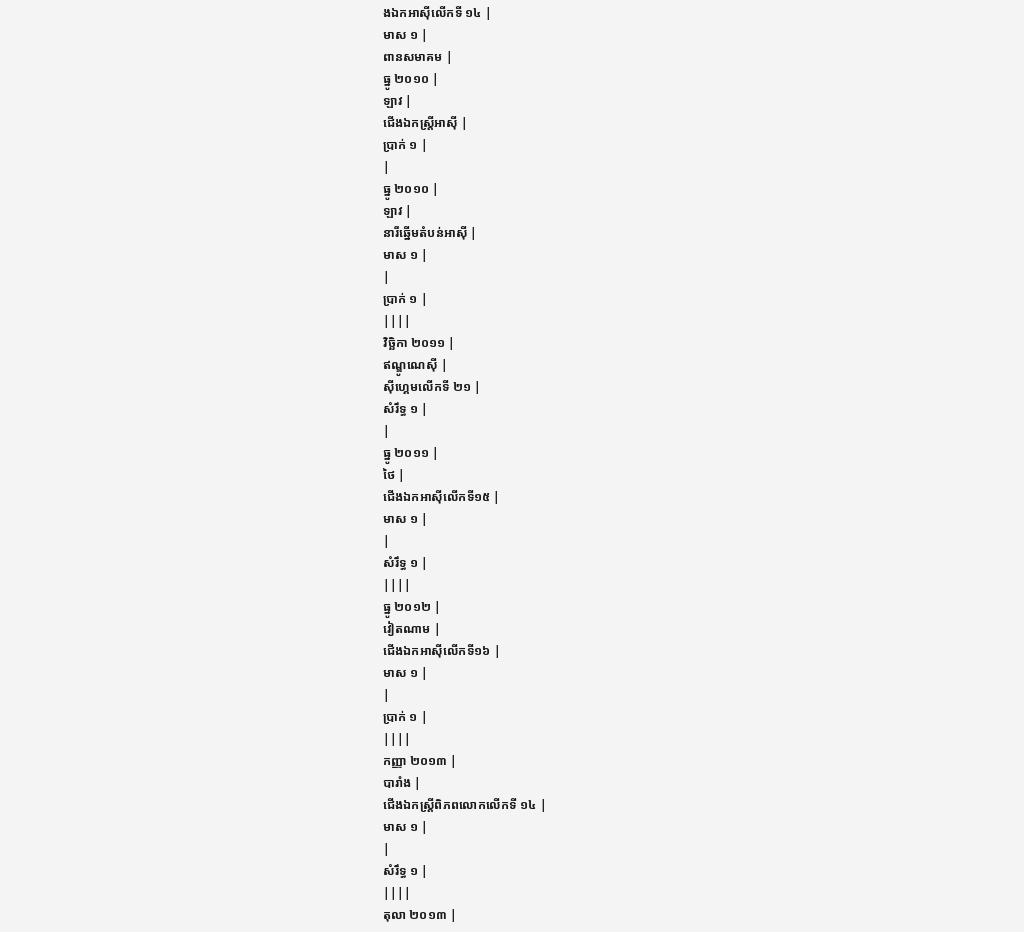ងឯកអាស៊ីលើកទី ១៤ |
មាស ១ |
ពានសមាគម |
ធ្នូ ២០១០ |
ឡាវ |
ជើងឯកស្រី្តអាស៊ី |
ប្រាក់ ១ |
|
ធ្នូ ២០១០ |
ឡាវ |
នារីឆ្នើមតំបន់អាស៊ី |
មាស ១ |
|
ប្រាក់ ១ |
||||
វិច្ឆិកា ២០១១ |
ឥណ្ឌូណេស៊ី |
ស៊ីហ្គេមលើកទី ២១ |
សំរឹទ្ធ ១ |
|
ធ្នូ ២០១១ |
ថៃ |
ជើងឯកអាស៊ីលើកទី១៥ |
មាស ១ |
|
សំរឹទ្ធ ១ |
||||
ធ្នូ ២០១២ |
វៀតណាម |
ជើងឯកអាស៊ីលើកទី១៦ |
មាស ១ |
|
ប្រាក់ ១ |
||||
កញ្ញា ២០១៣ |
បារាំង |
ជើងឯកស្រ្តីពិភពលោកលើកទី ១៤ |
មាស ១ |
|
សំរឹទ្ធ ១ |
||||
តុលា ២០១៣ |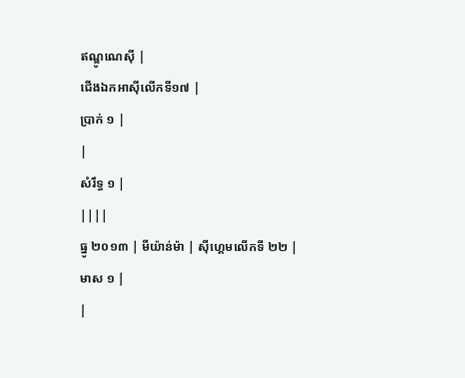ឥណ្ឌូណេស៊ី |
ជើងឯកអាស៊ីលើកទី១៧ |
ប្រាក់ ១ |
|
សំរឹទ្ធ ១ |
||||
ធ្នូ ២០១៣ | មីយ៉ាន់ម៉ា | ស៊ីហ្គេមលើកទី ២២ |
មាស ១ |
|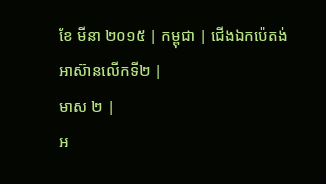ខែ មីនា ២០១៥ | កម្ពុជា | ជើងឯកប៉េតង់អាស៊ានលើកទី២ |
មាស ២ |
អ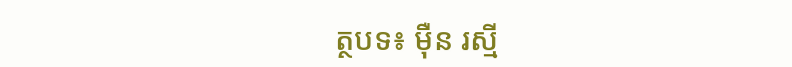ត្ថបទ៖ ម៉ឺន រស្មី